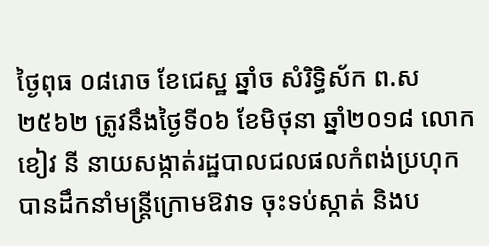ថ្ងៃពុធ ០៨រោច ខែជេស្ឋ ឆ្នាំច សំរិទ្ធិស័ក ព.ស២៥៦២ ត្រូវនឹងថ្ងៃទី០៦ ខែមិថុនា ឆ្នាំ២០១៨ លោក ខៀវ នី នាយសង្កាត់រដ្ឋបាលជលផលកំពង់ប្រហុក បានដឹកនាំមន្ត្រីក្រោមឱវាទ ចុះទប់ស្កាត់ និងប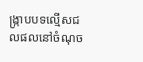ង្ក្រាបបទល្មើសជលផលនៅចំណុច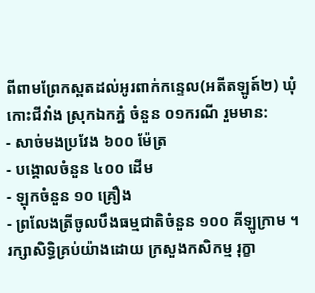ពីពាមព្រែកស្ពតដល់អូរពាក់កន្ទេល(អតីតឡូត៍២) ឃុំកោះជីវាំង ស្រុកឯកភ្នំ ចំនួន ០១ករណី រួមមាន:
- សាច់មងប្រវែង ៦០០ ម៉ែត្រ
- បង្គោលចំនួន ៤០០ ដើម
- ឡុកចំនួន ១០ គ្រឿង
- ព្រលែងត្រីចូលបឹងធម្មជាតិចំនួន ១០០ គីឡូក្រាម ។
រក្សាសិទិ្ធគ្រប់យ៉ាងដោយ ក្រសួងកសិកម្ម រុក្ខា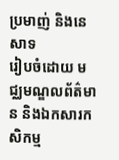ប្រមាញ់ និងនេសាទ
រៀបចំដោយ មជ្ឈមណ្ឌលព័ត៌មាន និងឯកសារកសិកម្ម